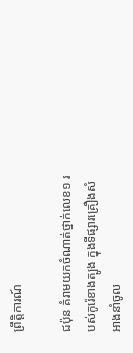ព្រឹត្តិការណ៍

ជប៉ុន គំរាមយកចំណាត់ថ្នាក់លេខ១ របស់កូរ៉េខាងត្បូង ក្នុងទីផ្សារគ្រឿងសំអាងនាំចូល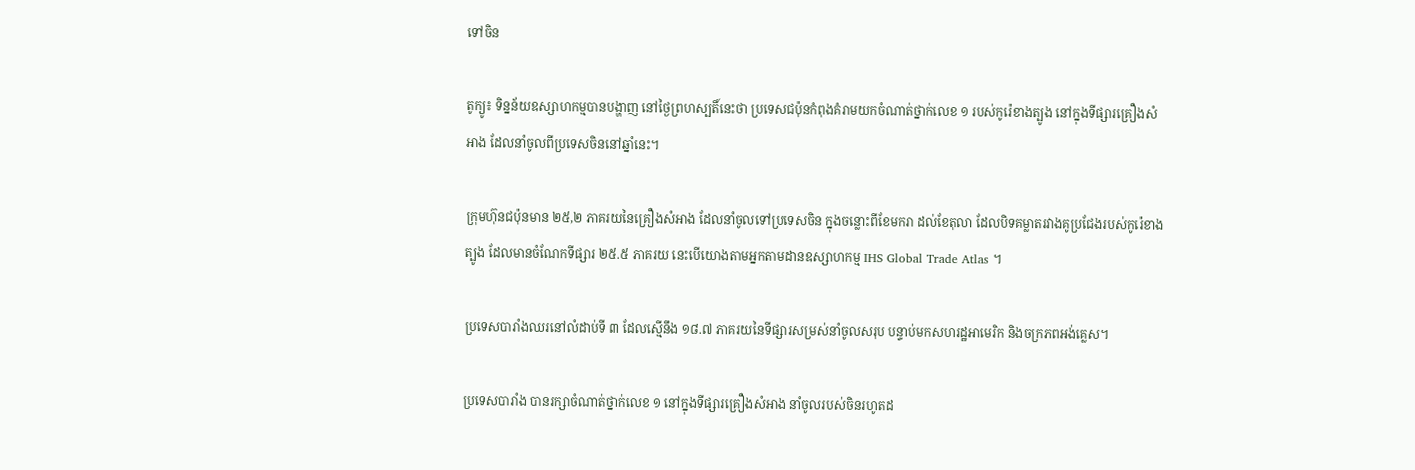ទៅចិន

តូក្យូ៖ ទិន្នន័យឧស្សាហកម្មបានបង្ហាញ នៅថ្ងៃព្រហស្បតិ៍នេះថា ប្រទេសជប៉ុនកំពុងគំរាមយកចំណាត់ថ្នាក់លេខ ១ របស់កូរ៉េខាងត្បូង នៅក្នុងទីផ្សារគ្រឿងសំអាង ដែលនាំចូលពីប្រទេសចិននៅឆ្នាំនេះ។

ក្រុមហ៊ុនជប៉ុនមាន ២៥,២ ភាគរយនៃគ្រឿងសំអាង ដែលនាំចូលទៅប្រទេសចិន ក្នុងចន្លោះពីខែមករា ដល់ខែតុលា ដែលបិទគម្លាតរវាងគូប្រជែងរបស់កូរ៉េខាងត្បូង ដែលមានចំណែកទីផ្សារ ២៥.៥ ភាគរយ នេះបើយោងតាមអ្នកតាមដានឧស្សាហកម្ម IHS Global Trade Atlas ។

ប្រទេសបារាំងឈរនៅលំដាប់ទី ៣ ដែលស្មើនឹង ១៨.៧ ភាគរយនៃទីផ្សារសម្រស់នាំចូលសរុប បន្ទាប់មកសហរដ្ឋអាមេរិក និងចក្រភពអង់គ្លេស។

ប្រទេសបារាំង បានរក្សាចំណាត់ថ្នាក់លេខ ១ នៅក្នុងទីផ្សារគ្រឿងសំអាង នាំចូលរបស់ចិនរហូតដ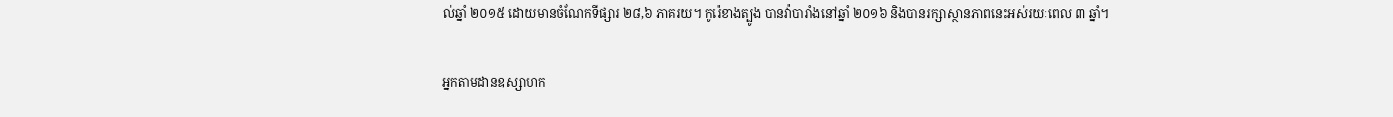ល់ឆ្នាំ ២០១៥ ដោយមានចំណែកទីផ្សារ ២៨,៦ ភាគរយ។ កូរ៉េខាងត្បូង បានវ៉ាបារាំងនៅឆ្នាំ ២០១៦ និងបានរក្សាស្ថានភាពនេះអស់រយៈពេល ៣ ឆ្នាំ។

អ្នកតាមដានឧស្សាហក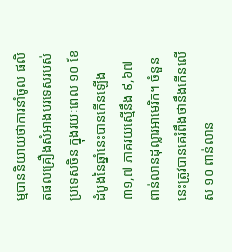ម្មបាននិយាយថាការនាំចូល ផលិតផលគ្រឿងសំអាងបរទេសរបស់ប្រទេសចិន ក្នុងរយៈពេល ១០ ខែដំបូងនៃឆ្នាំនេះបានកើនឡើង ៣១,៧ ភាគរយស្មើនឹង ៩,៦៧ ពាន់លានដុល្លារអាមេរិក។ ចំនួននេះត្រូវបានគេរំពឹងថានឹងកើនលើស ១០ ពាន់លាន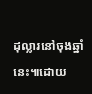ដុល្លារនៅចុងឆ្នាំនេះ៕ដោយ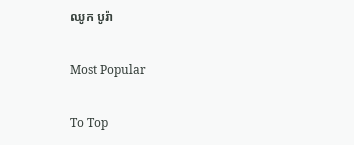ឈូក បូរ៉ា

Most Popular

To Top